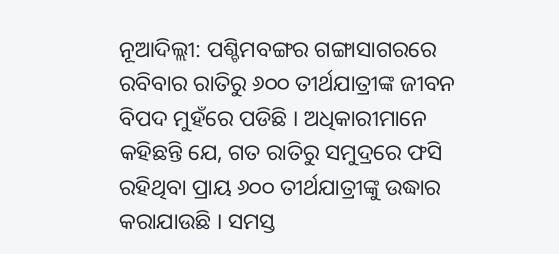ନୂଆଦିଲ୍ଲୀ: ପଶ୍ଚିମବଙ୍ଗର ଗଙ୍ଗାସାଗରରେ ରବିବାର ରାତିରୁ ୬୦୦ ତୀର୍ଥଯାତ୍ରୀଙ୍କ ଜୀବନ ବିପଦ ମୁହଁରେ ପଡିଛି । ଅଧିକାରୀମାନେ କହିଛନ୍ତି ଯେ, ଗତ ରାତିରୁ ସମୁଦ୍ରରେ ଫସି ରହିଥିବା ପ୍ରାୟ ୬୦୦ ତୀର୍ଥଯାତ୍ରୀଙ୍କୁ ଉଦ୍ଧାର କରାଯାଉଛି । ସମସ୍ତ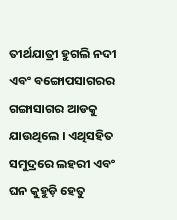ତୀର୍ଥଯାତ୍ରୀ ହୁଗଲି ନଦୀ ଏବଂ ବଙ୍ଗୋପସାଗରର ଗଙ୍ଗାସାଗର ଆଡକୁ ଯାଉଥିଲେ । ଏଥିସହିତ ସମୁଦ୍ରରେ ଲହରୀ ଏବଂ ଘନ କୁହୁଡ଼ି ହେତୁ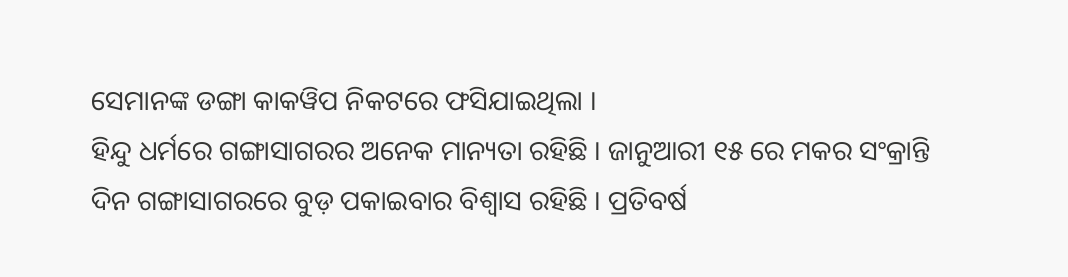ସେମାନଙ୍କ ଡଙ୍ଗା କାକୱିପ ନିକଟରେ ଫସିଯାଇଥିଲା ।
ହିନ୍ଦୁ ଧର୍ମରେ ଗଙ୍ଗାସାଗରର ଅନେକ ମାନ୍ୟତା ରହିଛି । ଜାନୁଆରୀ ୧୫ ରେ ମକର ସଂକ୍ରାନ୍ତି ଦିନ ଗଙ୍ଗାସାଗରରେ ବୁଡ଼ ପକାଇବାର ବିଶ୍ୱାସ ରହିଛି । ପ୍ରତିବର୍ଷ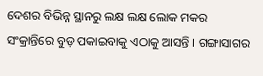ଦେଶର ବିଭିନ୍ନ ସ୍ଥାନରୁ ଲକ୍ଷ ଲକ୍ଷ ଲୋକ ମକର ସଂକ୍ରାନ୍ତିରେ ବୁଡ଼ ପକାଇବାକୁ ଏଠାକୁ ଆସନ୍ତି । ଗଙ୍ଗାସାଗର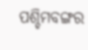ପଶ୍ଚିମବଙ୍ଗର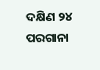ଦକ୍ଷିଣ ୨୪ ପରଗାନା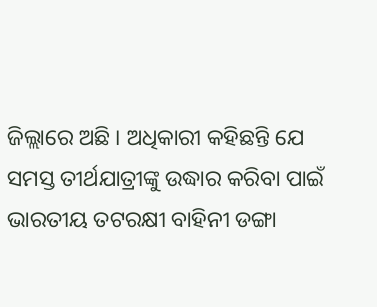ଜିଲ୍ଲାରେ ଅଛି । ଅଧିକାରୀ କହିଛନ୍ତି ଯେ ସମସ୍ତ ତୀର୍ଥଯାତ୍ରୀଙ୍କୁ ଉଦ୍ଧାର କରିବା ପାଇଁ ଭାରତୀୟ ତଟରକ୍ଷୀ ବାହିନୀ ଡଙ୍ଗା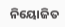ନିୟୋଜିତ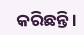କରିଛନ୍ତି ।